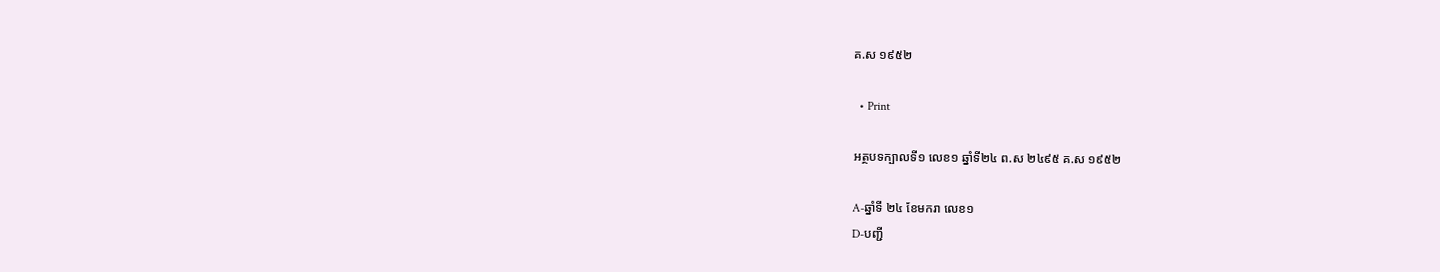គ.ស ១៩៥២

  • Print

អត្ថបទក្បាលទី១ លេខ១ ឆ្នាំទី២៤ ព.ស ២៤៩៥ គ.ស ១៩៥២

A-ឆ្នាំទី ២៤ ខែមករា លេខ១
D-បញ្ជី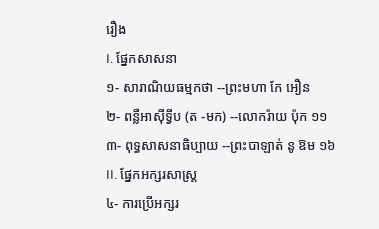រឿង
I. ផ្នែកសាសនា
១- សារាណិយធម្មកថា --ព្រះមហា កែ អឿន
២- ពន្លឺអាស៊ីទ្វីប (ត -មក) --លោករ៉ាយ ប៉ុក ១១
៣- ពុទ្ធសាសនាធិប្បាយ --ព្រះបាឡាត់ នូ ឱម ១៦
II. ផ្នែកអក្សរសាស្ត្រ
៤- ការប្រើអក្សរ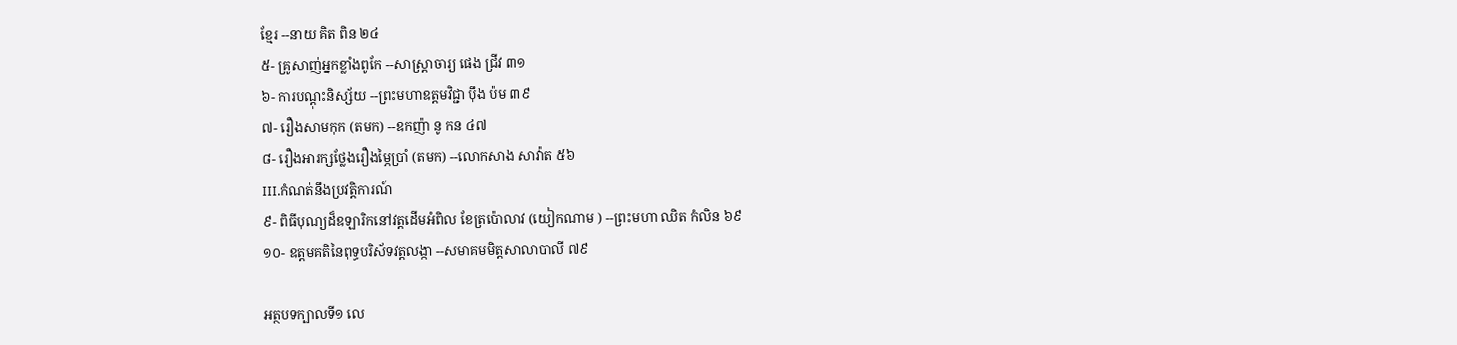ខ្មែរ --នាយ គិត ពិន ២៤
៥- គ្រូសាញ់អ្នកខ្លាំងពូកែ --សាស្ត្រាចារ្យ ផេង ជ្រីវ ៣១
៦- ការបណ្ដុះនិស្ស័យ --ព្រះមហាឧត្ដមវិជ្ជា ប៉ឹង ប៉ម ៣៩
៧- រឿងសាមកុក (តមក) --ឧកញ៉ា នូ កន ៤៧
៨- រឿងអារក្សថ្លែងរឿងម្ភៃប្រាំ (តមក) --លោកសាង សាវ៉ាត ៥៦
III.កំណត់នឹងប្រវត្តិការណ៍
៩- ពិធីបុណ្យដ៏ឧឡារិកនៅវត្តដើមអំពិល ខែត្រប៉ោលាវ (យៀកណាម ) --ព្រះមហា ឈិត កំលិន ៦៩
១០- ឧត្ដមគតិនៃពុទ្ធបរិស័ទវត្តលង្កា --សមាគមមិត្តសាលាបាលី ៧៩

អត្ថបទក្បាលទី១ លេ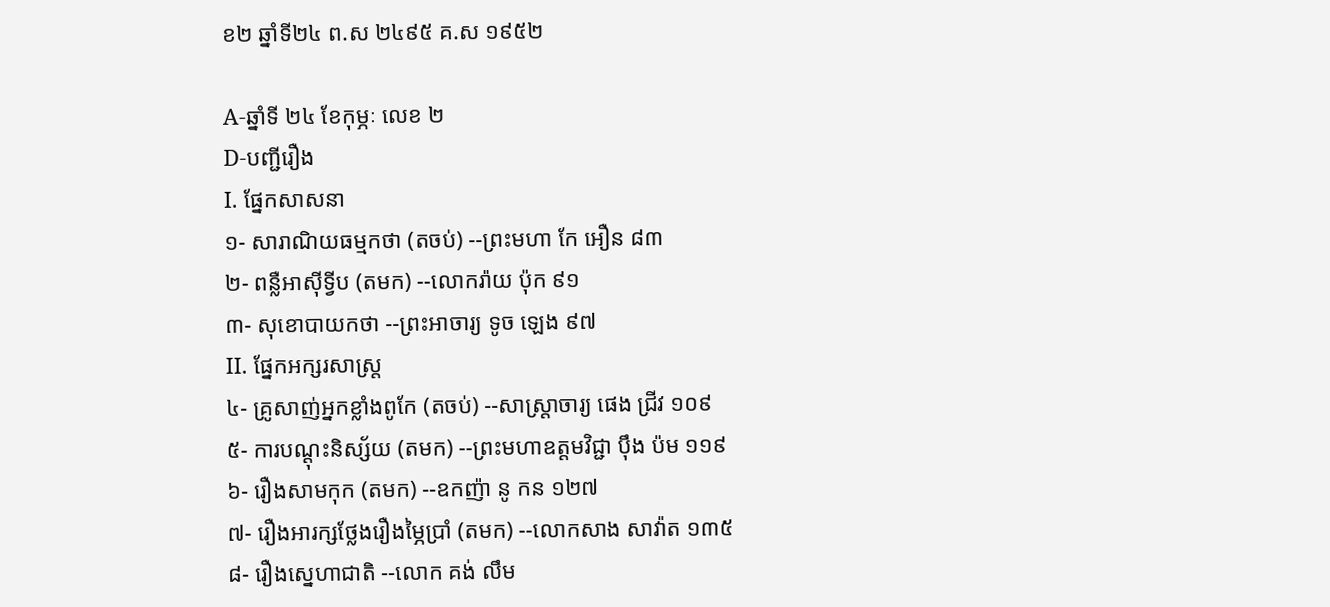ខ២ ឆ្នាំទី២៤ ព.ស ២៤៩៥ គ.ស ១៩៥២

A-ឆ្នាំទី ២៤ ខែកុម្ភៈ លេខ ២
D-បញ្ជីរឿង
I. ផ្នែកសាសនា
១- សារាណិយធម្មកថា (តចប់) --ព្រះមហា កែ អឿន ៨៣
២- ពន្លឺអាស៊ីទ្វីប (តមក) --លោករ៉ាយ ប៉ុក ៩១
៣- សុខោបាយកថា --ព្រះអាចារ្យ ទូច ឡេង ៩៧
II. ផ្នែកអក្សរសាស្ត្រ
៤- គ្រូសាញ់អ្នកខ្លាំងពូកែ (តចប់) --សាស្ត្រាចារ្យ ផេង ជ្រីវ ១០៩
៥- ការបណ្ដុះនិស្ស័យ (តមក) --ព្រះមហាឧត្ដមវិជ្ជា ប៉ឹង ប៉ម ១១៩
៦- រឿងសាមកុក (តមក) --ឧកញ៉ា នូ កន ១២៧
៧- រឿងអារក្សថ្លែងរឿងម្ភៃប្រាំ (តមក) --លោកសាង សាវ៉ាត ១៣៥
៨- រឿងស្នេហាជាតិ --លោក គង់ លឹម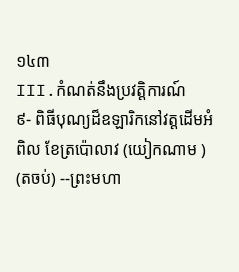១៤៣
III.កំណត់នឹងប្រវត្តិការណ៍
៩- ពិធីបុណ្យដ៏ឧឡារិកនៅវត្តដើមអំពិល ខែត្រប៉ោលាវ (យៀកណាម ) (តចប់) --ព្រះមហា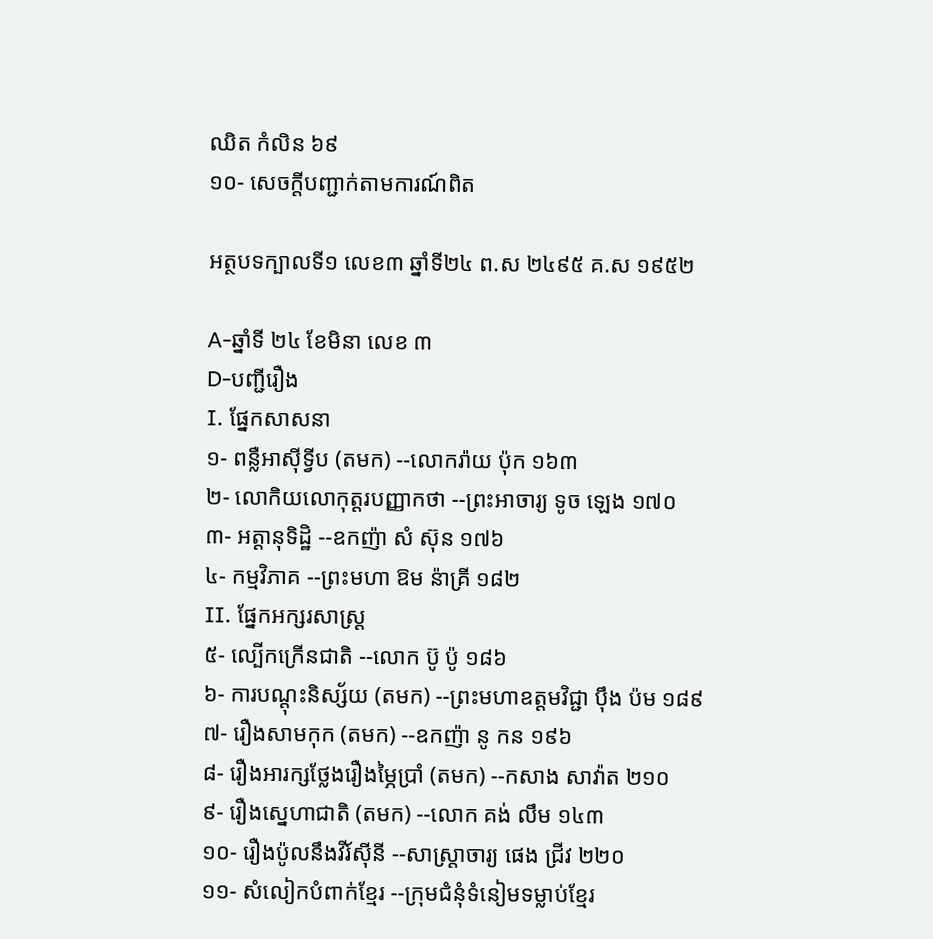ឈិត កំលិន ៦៩
១០- សេចក្ដីបញ្ជាក់តាមការណ៍ពិត

អត្ថបទក្បាលទី១ លេខ៣ ឆ្នាំទី២៤ ព.ស ២៤៩៥ គ.ស ១៩៥២

A-ឆ្នាំទី ២៤ ខែមិនា លេខ ៣
D-បញ្ជីរឿង
I. ផ្នែកសាសនា
១- ពន្លឺអាស៊ីទ្វីប (តមក) --លោករ៉ាយ ប៉ុក ១៦៣
២- លោកិយលោកុត្តរបញ្ញាកថា --ព្រះអាចារ្យ ទូច ឡេង ១៧០
៣- អត្តានុទិដ្ឋិ --ឧកញ៉ា សំ ស៊ុន ១៧៦
៤- កម្មវិភាគ --ព្រះមហា ឱម ន៉ាគ្រី ១៨២
II. ផ្នែកអក្សរសាស្ត្រ
៥- ល្បើកក្រើនជាតិ --លោក ប៊ូ ប៉ូ ១៨៦
៦- ការបណ្ដុះនិស្ស័យ (តមក) --ព្រះមហាឧត្ដមវិជ្ជា ប៉ឹង ប៉ម ១៨៩
៧- រឿងសាមកុក (តមក) --ឧកញ៉ា នូ កន ១៩៦
៨- រឿងអារក្សថ្លែងរឿងម្ភៃប្រាំ (តមក) --កសាង សាវ៉ាត ២១០
៩- រឿងស្នេហាជាតិ (តមក) --លោក គង់ លឹម ១៤៣
១០- រឿងប៉ូលនឹងវីរ៍ស៊ីនី --សាស្ត្រាចារ្យ ផេង ជ្រីវ ២២០
១១- សំលៀកបំពាក់ខ្មែរ --ក្រុមជំនុំទំនៀមទម្លាប់ខ្មែរ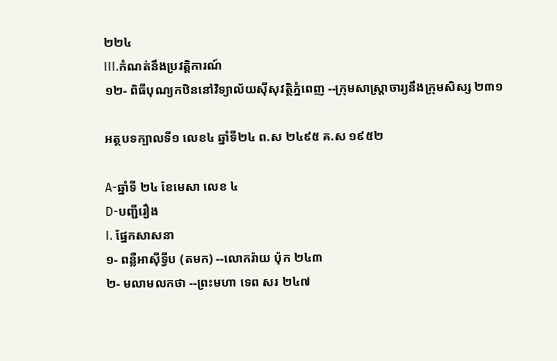២២៤
III.កំណត់នឹងប្រវត្តិការណ៍
១២- ពិធីបុណ្យកឋិននៅវិទ្យាល័យស៊ីសុវត្ថិភ្នំពេញ --ក្រុមសាស្ត្រាចារ្យនឹងក្រុមសិស្ស ២៣១

អត្ថបទក្បាលទី១ លេខ៤ ឆ្នាំទី២៤ ព.ស ២៤៩៥ គ.ស ១៩៥២

A-ឆ្នាំទី ២៤ ខែមេសា លេខ ៤
D-បញ្ជីរឿង
I. ផ្នែកសាសនា
១- ពន្លឺអាស៊ីទ្វីប (តមក) --លោករ៉ាយ ប៉ុក ២៤៣
២- មលាមលកថា --ព្រះមហា ទេព សរ ២៤៧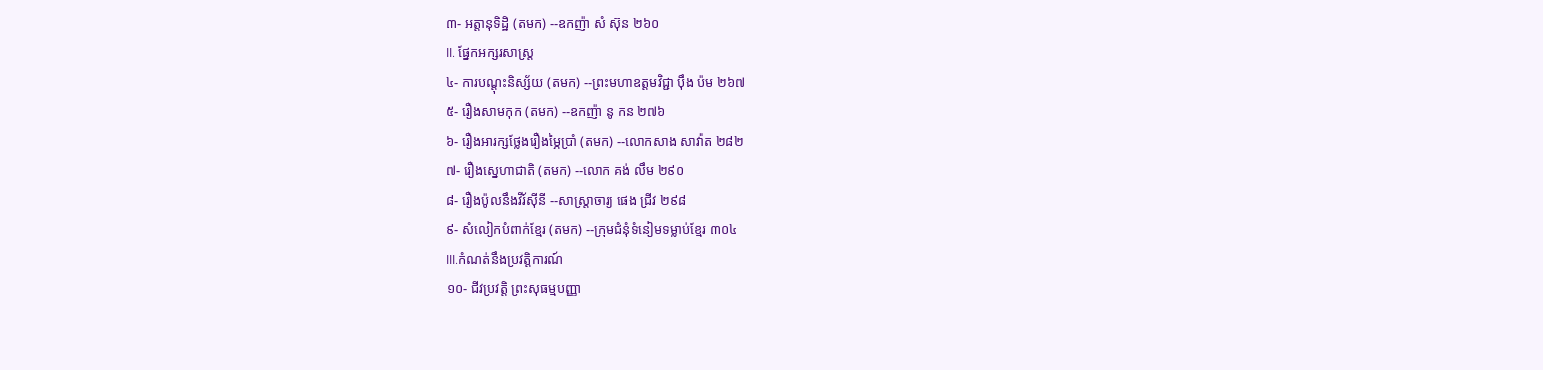៣- អត្តានុទិដ្ឋិ (តមក) --ឧកញ៉ា សំ ស៊ុន ២៦០
II. ផ្នែកអក្សរសាស្ត្រ
៤- ការបណ្ដុះនិស្ស័យ (តមក) --ព្រះមហាឧត្ដមវិជ្ជា ប៉ឹង ប៉ម ២៦៧
៥- រឿងសាមកុក (តមក) --ឧកញ៉ា នូ កន ២៧៦
៦- រឿងអារក្សថ្លែងរឿងម្ភៃប្រាំ (តមក) --លោកសាង សាវ៉ាត ២៨២
៧- រឿងស្នេហាជាតិ (តមក) --លោក គង់ លឹម ២៩០
៨- រឿងប៉ូលនឹងវីរ៍ស៊ីនី --សាស្ត្រាចារ្យ ផេង ជ្រីវ ២៩៨
៩- សំលៀកបំពាក់ខ្មែរ (តមក) --ក្រុមជំនុំទំនៀមទម្លាប់ខ្មែរ ៣០៤
III.កំណត់នឹងប្រវត្តិការណ៍
១០- ជីវប្រវត្តិ ព្រះសុធម្មបញ្ញា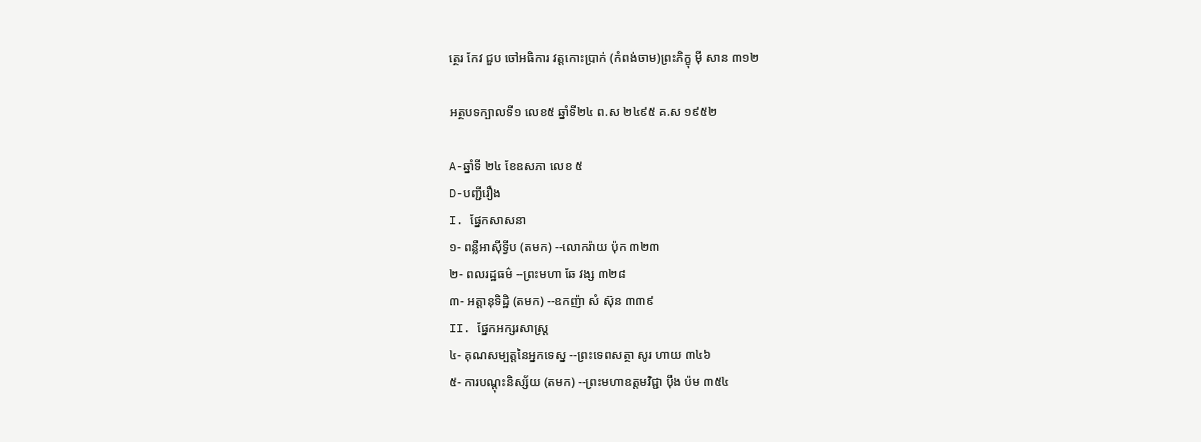ត្ថេរ កែវ ជួប ចៅអធិការ វត្តកោះប្រាក់ (កំពង់ចាម)ព្រះភិក្ខុ ម៉ី សាន ៣១២

អត្ថបទក្បាលទី១ លេខ៥ ឆ្នាំទី២៤ ព.ស ២៤៩៥ គ.ស ១៩៥២

A-ឆ្នាំទី ២៤ ខែឧសភា លេខ ៥
D-បញ្ជីរឿង
I. ផ្នែកសាសនា
១- ពន្លឺអាស៊ីទ្វីប (តមក) --លោករ៉ាយ ប៉ុក ៣២៣
២- ពលរដ្ឋធម៌ --ព្រះមហា ឆែ វង្ស ៣២៨
៣- អត្តានុទិដ្ឋិ (តមក) --ឧកញ៉ា សំ ស៊ុន ៣៣៩
II. ផ្នែកអក្សរសាស្ត្រ
៤- គុណសម្បត្តនៃអ្នកទេស្ន --ព្រះទេពសត្ថា សូរ ហាយ ៣៤៦
៥- ការបណ្ដុះនិស្ស័យ (តមក) --ព្រះមហាឧត្ដមវិជ្ជា ប៉ឹង ប៉ម ៣៥៤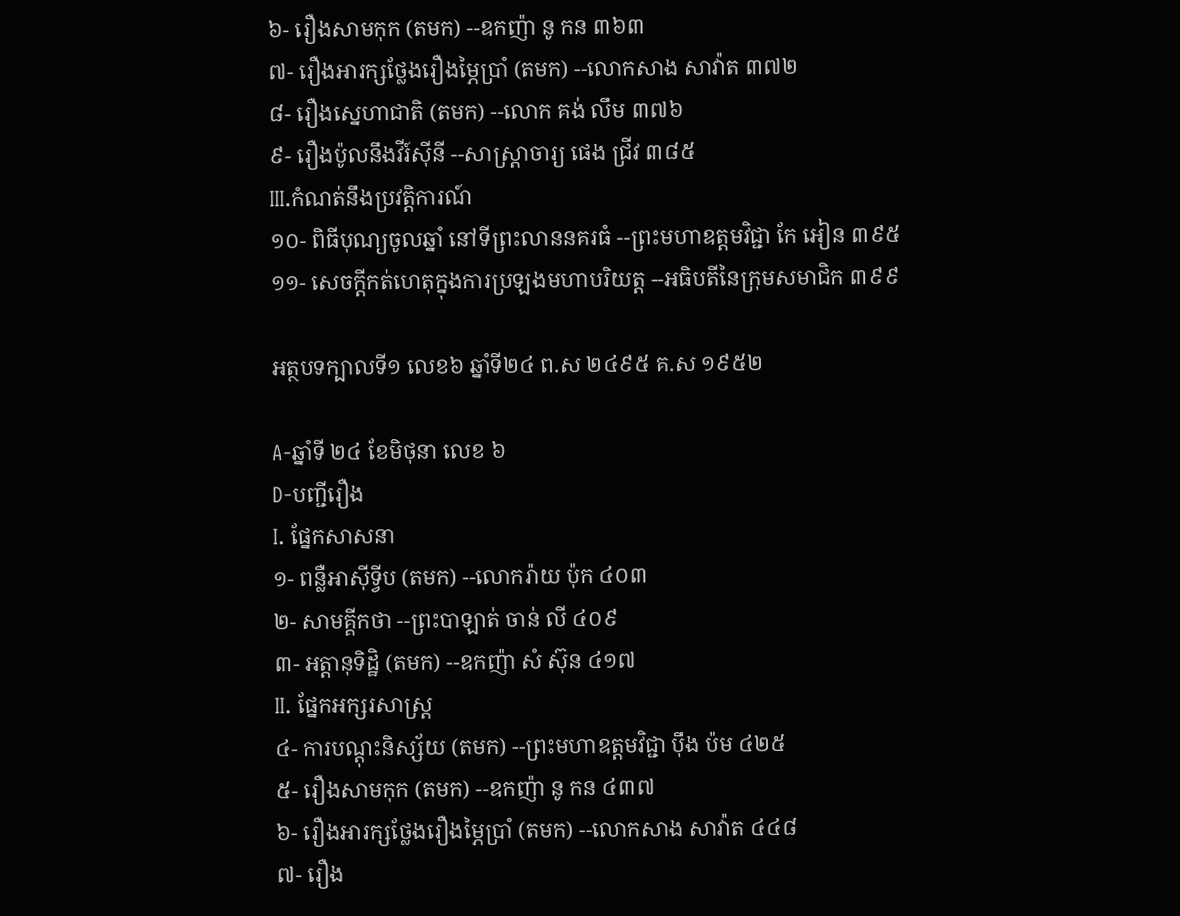៦- រឿងសាមកុក (តមក) --ឧកញ៉ា នូ កន ៣៦៣
៧- រឿងអារក្សថ្លែងរឿងម្ភៃប្រាំ (តមក) --លោកសាង សាវ៉ាត ៣៧២
៨- រឿងស្នេហាជាតិ (តមក) --លោក គង់ លឹម ៣៧៦
៩- រឿងប៉ូលនឹងវីរ៍ស៊ីនី --សាស្ត្រាចារ្យ ផេង ជ្រីវ ៣៨៥
III.កំណត់នឹងប្រវត្តិការណ៍
១០- ពិធីបុណ្យចូលឆ្នាំ នៅទីព្រះលាននគរធំ --ព្រះមហាឧត្ដមវិជ្ជា កែ អៀន ៣៩៥
១១- សេចក្ដីកត់ហេតុក្នុងការប្រឡងមហាបរិយត្ត --អធិបតីនៃក្រុមសមាជិក ៣៩៩

អត្ថបទក្បាលទី១ លេខ៦ ឆ្នាំទី២៤ ព.ស ២៤៩៥ គ.ស ១៩៥២

A-ឆ្នាំទី ២៤ ខែមិថុនា លេខ ៦
D-បញ្ជីរឿង
I. ផ្នែកសាសនា
១- ពន្លឺអាស៊ីទ្វីប (តមក) --លោករ៉ាយ ប៉ុក ៤០៣
២- សាមគ្គីកថា --ព្រះបាឡាត់ ចាន់ លី ៤០៩
៣- អត្តានុទិដ្ឋិ (តមក) --ឧកញ៉ា សំ ស៊ុន ៤១៧
II. ផ្នែកអក្សរសាស្ត្រ
៤- ការបណ្ដុះនិស្ស័យ (តមក) --ព្រះមហាឧត្ដមវិជ្ជា ប៉ឹង ប៉ម ៤២៥
៥- រឿងសាមកុក (តមក) --ឧកញ៉ា នូ កន ៤៣៧
៦- រឿងអារក្សថ្លែងរឿងម្ភៃប្រាំ (តមក) --លោកសាង សាវ៉ាត ៤៤៨
៧- រឿង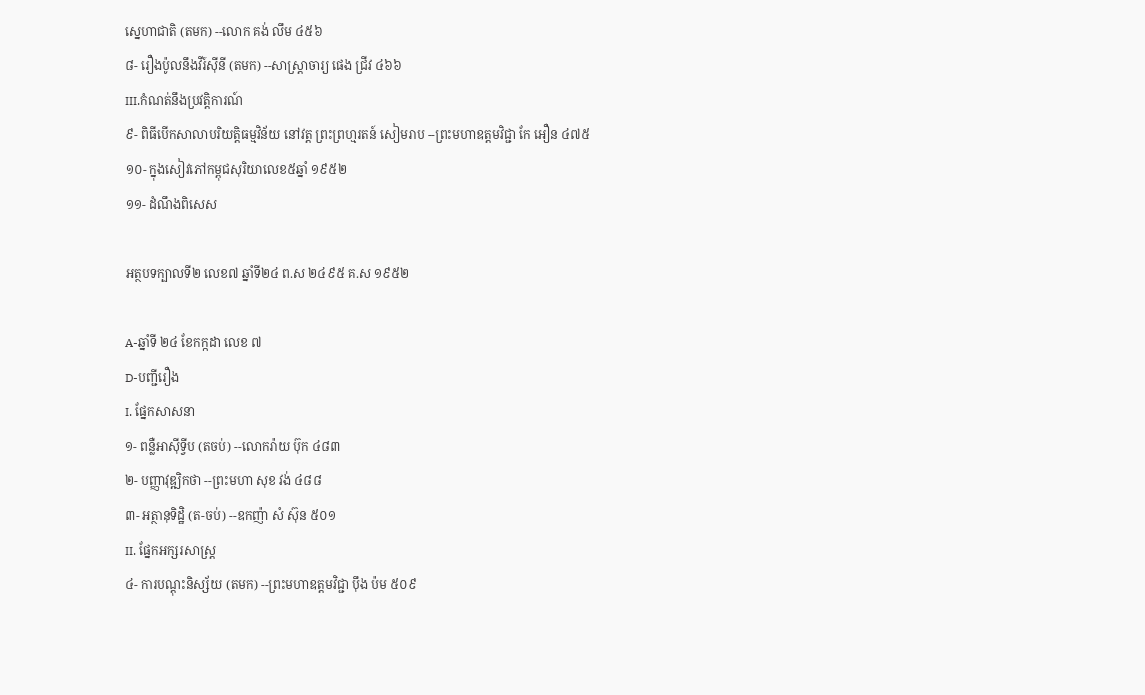ស្នេហាជាតិ (តមក) --លោក គង់ លឹម ៤៥៦
៨- រឿងប៉ូលនឹងវីរ៍ស៊ីនី (តមក) --សាស្ត្រាចារ្យ ផេង ជ្រីវ ៤៦៦
III.កំណត់នឹងប្រវត្តិការណ៍
៩- ពិធីបើកសាលាបរិយត្តិធម្មវិន័យ នៅវត្ត ព្រះព្រហ្មរតន៍ សៀមរាប --ព្រះមហាឧត្ដមវិជ្ជា កែ អឿន ៤៧៥
១០- ក្នុងសៀវភៅកម្ពុជសុរិយាលេខ៥ឆ្នាំ ១៩៥២
១១- ដំណឹងពិសេស

អត្ថបទក្បាលទី២ លេខ៧ ឆ្នាំទី២៤ ព.ស ២៤៩៥ គ.ស ១៩៥២

A-ឆ្នាំទី ២៤ ខែកក្កដា លេខ ៧
D-បញ្ជីរឿង
I. ផ្នែកសាសនា
១- ពន្លឺអាស៊ីទ្វីប (តចប់) --លោករ៉ាយ ប៊ុក ៤៨៣
២- បញ្ញាវុឌ្ឍិកថា --ព្រះមហា សុខ វង់ ៤៨៨
៣- អត្ថានុទិដ្ឋិ (ត-ចប់) --ឧកញ៉ា សំ ស៊ុន ៥០១
II. ផ្នែកអក្សរសាស្ត្រ
៤- ការបណ្ដុះនិស្ស័យ (តមក) --ព្រះមហាឧត្ដមវិជ្ជា ប៉ឹង ប៉ម ៥០៩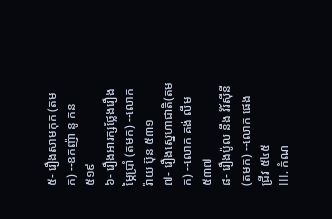៥- រឿងសាមកុក (តមក) --ឧកញ៉ា នូ កន ៥១៩
៦- រឿងអារក្សថ្លែងរឿងម្ភៃប្រាំ (តមក) --លោក រ៉ាយ ប៊ុន ៥៣១
៧- រឿងស្នេហាជាតិ(តមក) --លោក គង់ លឹម ៥៣៧
៨- រឿងប៉ូល នឹង វ័រ៍ស៊ីនី (តមក) --លោក ផេង ជ្រីវ ៥៤៥
III. កំណ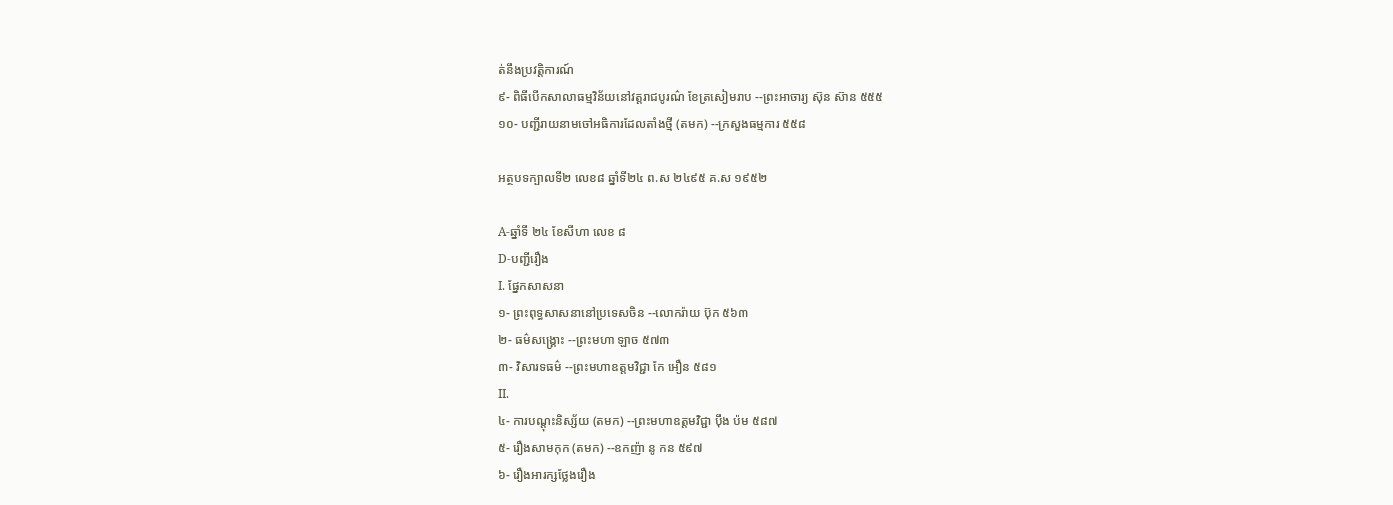ត់នឹងប្រវត្ដិការណ៍
៩- ពិធីបើកសាលាធម្មវិន័យនៅវត្តរាជបូរណ៌ ខែត្រសៀមរាប --ព្រះអាចារ្យ ស៊ុន ស៊ាន ៥៥៥
១០- បញ្ជីរាយនាមចៅអធិការដែលតាំងថ្មី (តមក) --ក្រសួងធម្មការ ៥៥៨

អត្ថបទក្បាលទី២ លេខ៨ ឆ្នាំទី២៤ ព.ស ២៤៩៥ គ.ស ១៩៥២

A-ឆ្នាំទី ២៤ ខែសីហា លេខ ៨
D-បញ្ជីរឿង
I. ផ្នែកសាសនា
១- ព្រះពុទ្ធសាសនានៅប្រទេសចិន --លោករ៉ាយ ប៊ុក ៥៦៣
២- ធម៌សង្គ្រោះ --ព្រះមហា ឡាច ៥៧៣
៣- វិសារទធម៌ --ព្រះមហាឧត្ដមវិជ្ជា កែ អឿន ៥៨១
II.
៤- ការបណ្ដុះនិស្ស័យ (តមក) --ព្រះមហាឧត្ដមវិជ្ជា ប៉ឹង ប៉ម ៥៨៧
៥- រឿងសាមកុក (តមក) --ឧកញ៉ា នូ កន ៥៩៧
៦- រឿងអារក្សថ្លែងរឿង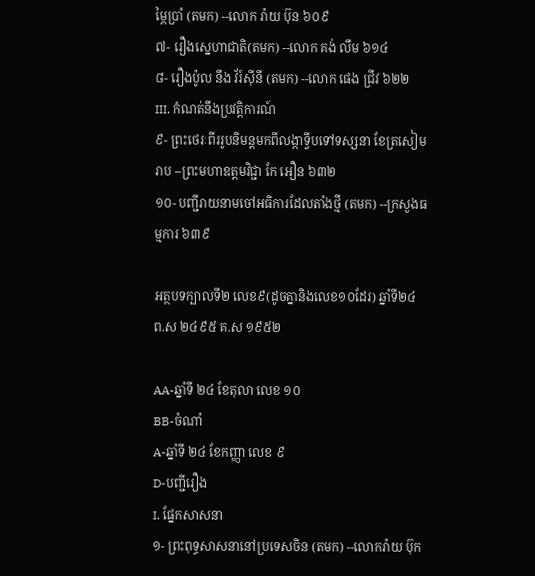ម្ភៃប្រាំ (តមក) --លោក រ៉ាយ ប៊ុន ៦០៩
៧- រឿងស្នេហាជាតិ(តមក) --លោក គង់ លឹម ៦១៤
៨- រឿងប៉ូល នឹង វ័រ៍ស៊ីនី (តមក) --លោក ផេង ជ្រីវ ៦២២
III. កំណត់នឹងប្រវត្ដិការណ៍
៩- ព្រះថេរៈពីររូបនិមន្តមកពីលង្កាទ្វីបទៅទស្សនា ខែត្រសៀមរាប --ព្រះមហាឧត្ដមវិជ្ជា កែ អឿន ៦៣២
១០- បញ្ជីរាយនាមចៅអធិការដែលតាំងថ្មី (តមក) --ក្រសួងធម្មការ ៦៣៩

អត្ថបទក្បាលទី២ លេខ៩(ដូចគ្នានិងលេខ១០ដែរ) ឆ្នាំទី២៤ ព.ស ២៤៩៥ គ.ស ១៩៥២

AA-ឆ្នាំទី ២៤ ខែតុលា លេខ ១០
BB-ចំណាំ
A-ឆ្នាំទី ២៤ ខែកញ្ញា លេខ ៩
D-បញ្ជីរឿង
I. ផ្នែកសាសនា
១- ព្រះពុទ្ធសាសនានៅប្រទេសចិន (តមក) --លោករ៉ាយ ប៊ុក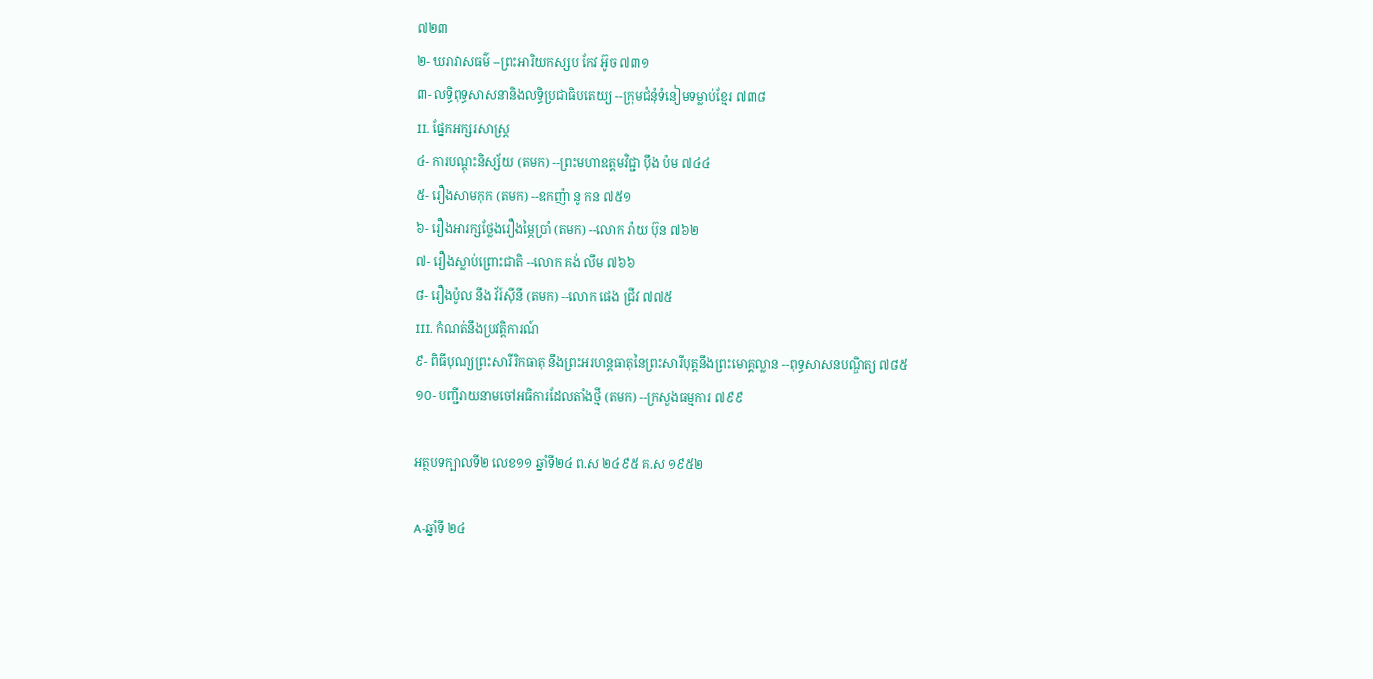៧២៣
២- ឃរាវាសធម៌ --ព្រះអារិយកស្សប កែវ អ៊ូច ៧៣១
៣- លទ្ធិពុទ្ធសាសនានិងលទ្ធិប្រជាធិបតេយ្យ --ក្រុមជំនុំទំនៀមទម្លាប់ខ្មែរ ៧៣៨
II. ផ្នែកអក្សរសាស្ត្រ
៤- ការបណ្ដុះនិស្ស័យ (តមក) --ព្រះមហាឧត្ដមវិជ្ជា ប៉ឹង ប៉ម ៧៤៤
៥- រឿងសាមកុក (តមក) --ឧកញ៉ា នូ កន ៧៥១
៦- រឿងអារក្សថ្លែងរឿងម្ភៃប្រាំ (តមក) --លោក រ៉ាយ ប៊ុន ៧៦២
៧- រឿងស្លាប់ព្រោះជាតិ --លោក គង់ លឹម ៧៦៦
៨- រឿងប៉ូល នឹង វ័រ៍ស៊ីនី (តមក) --លោក ផេង ជ្រីវ ៧៧៥
III. កំណត់នឹងប្រវត្ដិការណ៍
៩- ពិធីបុណ្យព្រះសារីរិកធាតុ នឹងព្រះអរហន្តធាតុនៃព្រះសារីបុត្តនឹងព្រះមោគ្គល្លាន --ពុទ្ធសាសនបណ្ឌិត្យ ៧៨៥
១០- បញ្ជីរាយនាមចៅអធិការដែលតាំងថ្មី (តមក) --ក្រសួងធម្មការ ៧៩៩

អត្ថបទក្បាលទី២ លេខ១១ ឆ្នាំទី២៤ ព.ស ២៤៩៥ គ.ស ១៩៥២

A-ឆ្នាំទី ២៤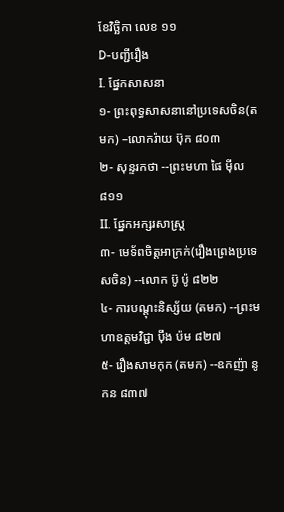ខែវិច្ឆិកា លេខ ១១
D-បញ្ជីរឿង
I. ផ្នែកសាសនា
១- ព្រះពុទ្ធសាសនានៅប្រទេសចិន(តមក) –លោករ៉ាយ ប៊ុក ៨០៣
២- សុន្ទរកថា --ព្រះមហា ផៃ ម៉ីល ៨១១
II. ផ្នែកអក្សរសាស្ត្រ
៣- មេទ័ពចិត្តអាក្រក់(រឿងព្រេងប្រទេសចិន) --លោក ប៊ូ ប៉ូ ៨២២
៤- ការបណ្ដុះនិស្ស័យ (តមក) --ព្រះមហាឧត្ដមវិជ្ជា ប៉ឹង ប៉ម ៨២៧
៥- រឿងសាមកុក (តមក) --ឧកញ៉ា នូ កន ៨៣៧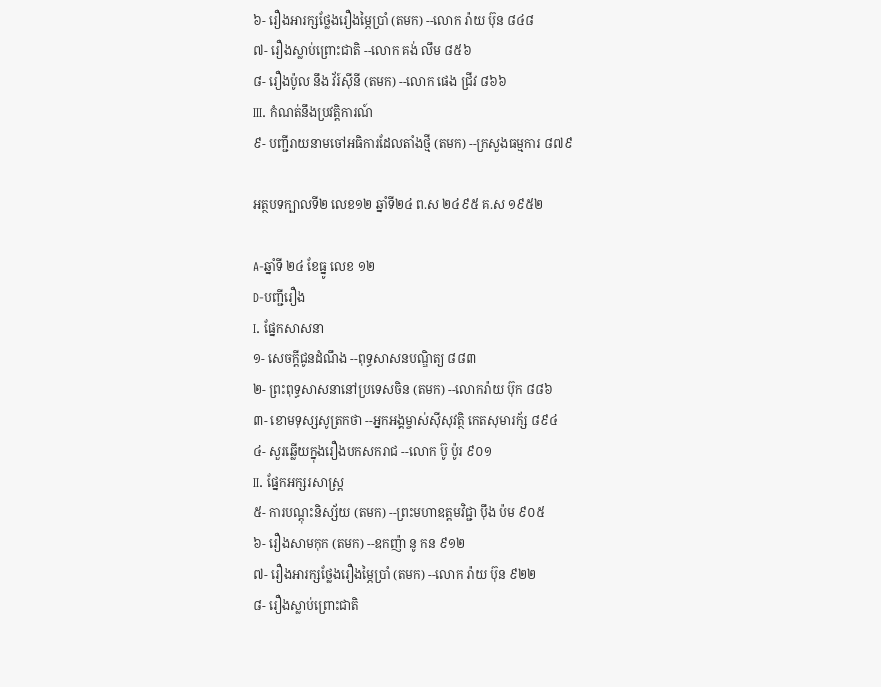៦- រឿងអារក្សថ្លែងរឿងម្ភៃប្រាំ (តមក) --លោក រ៉ាយ ប៊ុន ៨៤៨
៧- រឿងស្លាប់ព្រោះជាតិ --លោក គង់ លឹម ៨៥៦
៨- រឿងប៉ូល នឹង វ័រ៍ស៊ីនី (តមក) --លោក ផេង ជ្រីវ ៨៦៦
III. កំណត់នឹងប្រវត្ដិការណ៍
៩- បញ្ជីរាយនាមចៅអធិការដែលតាំងថ្មី (តមក) --ក្រសួងធម្មការ ៨៧៩

អត្ថបទក្បាលទី២ លេខ១២ ឆ្នាំទី២៤ ព.ស ២៤៩៥ គ.ស ១៩៥២

A-ឆ្នាំទី ២៤ ខែធ្នូ លេខ ១២
D-បញ្ជីរឿង
I. ផ្នែកសាសនា
១- សេចក្ដីជូនដំណឹង --ពុទ្ធសាសនបណ្ឌិត្យ ៨៨៣
២- ព្រះពុទ្ធសាសនានៅប្រទេសចិន (តមក) --លោករ៉ាយ ប៊ុក ៨៨៦
៣- ខោមទុស្សសូត្រកថា --អ្នកអង្គម្ចាស់ស៊ីសុវត្ថិ កេតសុមារក័្ស ៨៩៤
៤- សួរឆ្លើយក្នុងរឿងបកសករាជ --លោក ប៊ូ ប៉ូរ ៩០១
II. ផ្នែកអក្សរសាស្ត្រ
៥- ការបណ្ដុះនិស្ស័យ (តមក) --ព្រះមហាឧត្ដមវិជ្ជា ប៉ឹង ប៉ម ៩០៥
៦- រឿងសាមកុក (តមក) --ឧកញ៉ា នូ កន ៩១២
៧- រឿងអារក្សថ្លែងរឿងម្ភៃប្រាំ (តមក) --លោក រ៉ាយ ប៊ុន ៩២២
៨- រឿងស្លាប់ព្រោះជាតិ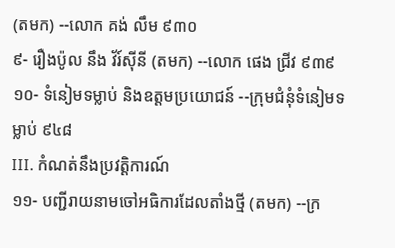(តមក) --លោក គង់ លឹម ៩៣០
៩- រឿងប៉ូល នឹង វ័រ៍ស៊ីនី (តមក) --លោក ផេង ជ្រីវ ៩៣៩
១០- ទំនៀមទម្លាប់ និងឧត្ដមប្រយោជន៍ --ក្រុមជំនុំទំនៀមទម្លាប់ ៩៤៨
III. កំណត់នឹងប្រវត្ដិការណ៍
១១- បញ្ជីរាយនាមចៅអធិការដែលតាំងថ្មី (តមក) --ក្រ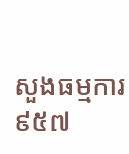សួងធម្មការ ៩៥៧